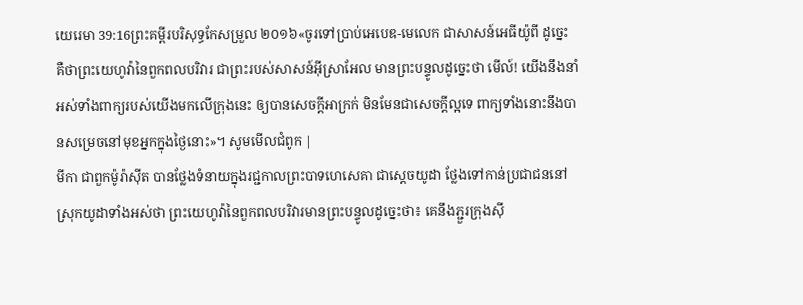យេរេមា 39:16ព្រះគម្ពីរបរិសុទ្ធកែសម្រួល ២០១៦«ចូរទៅប្រាប់អេបេឌ-មេលេក ជាសាសន៍អេធីយ៉ូពី ដូច្នេះ គឺថាព្រះយេហូវ៉ានៃពួកពលបរិវារ ជាព្រះរបស់សាសន៍អ៊ីស្រាអែល មានព្រះបន្ទូលដូច្នេះថា មើល៍! យើងនឹងនាំអស់ទាំងពាក្យរបស់យើងមកលើក្រុងនេះ ឲ្យបានសេចក្ដីអាក្រក់ មិនមែនជាសេចក្ដីល្អទេ ពាក្យទាំងនោះនឹងបានសម្រេចនៅមុខអ្នកក្នុងថ្ងៃនោះ»។ សូមមើលជំពូក |
មីកា ជាពួកម៉ូរ៉ាស៊ីត បានថ្លែងទំនាយក្នុងរជ្ជកាលព្រះបាទហេសេគា ជាស្តេចយូដា ថ្លែងទៅកាន់ប្រជាជននៅស្រុកយូដាទាំងអស់ថា ព្រះយេហូវ៉ានៃពួកពលបរិវារមានព្រះបន្ទូលដូច្នេះថា៖ គេនឹងភ្ជួរក្រុងស៊ី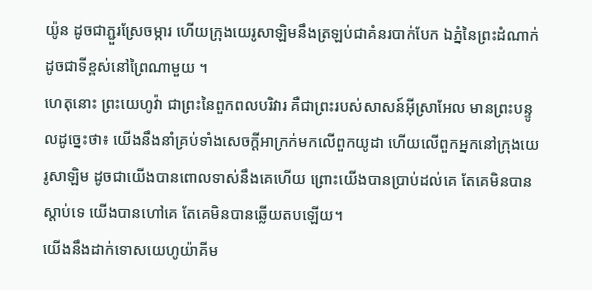យ៉ូន ដូចជាភ្ជួរស្រែចម្ការ ហើយក្រុងយេរូសាឡិមនឹងត្រឡប់ជាគំនរបាក់បែក ឯភ្នំនៃព្រះដំណាក់ ដូចជាទីខ្ពស់នៅព្រៃណាមួយ ។
ហេតុនោះ ព្រះយេហូវ៉ា ជាព្រះនៃពួកពលបរិវារ គឺជាព្រះរបស់សាសន៍អ៊ីស្រាអែល មានព្រះបន្ទូលដូច្នេះថា៖ យើងនឹងនាំគ្រប់ទាំងសេចក្ដីអាក្រក់មកលើពួកយូដា ហើយលើពួកអ្នកនៅក្រុងយេរូសាឡិម ដូចជាយើងបានពោលទាស់នឹងគេហើយ ព្រោះយើងបានប្រាប់ដល់គេ តែគេមិនបានស្តាប់ទេ យើងបានហៅគេ តែគេមិនបានឆ្លើយតបឡើយ។
យើងនឹងដាក់ទោសយេហូយ៉ាគីម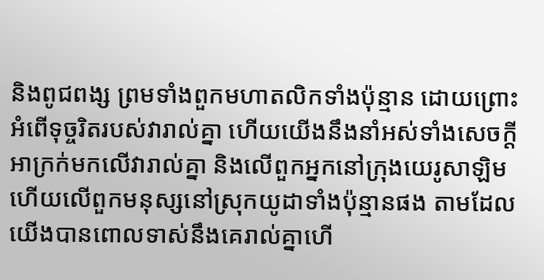និងពូជពង្ស ព្រមទាំងពួកមហាតលិកទាំងប៉ុន្មាន ដោយព្រោះអំពើទុច្ចរិតរបស់វារាល់គ្នា ហើយយើងនឹងនាំអស់ទាំងសេចក្ដីអាក្រក់មកលើវារាល់គ្នា និងលើពួកអ្នកនៅក្រុងយេរូសាឡិម ហើយលើពួកមនុស្សនៅស្រុកយូដាទាំងប៉ុន្មានផង តាមដែលយើងបានពោលទាស់នឹងគេរាល់គ្នាហើ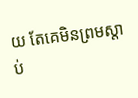យ តែគេមិនព្រមស្តាប់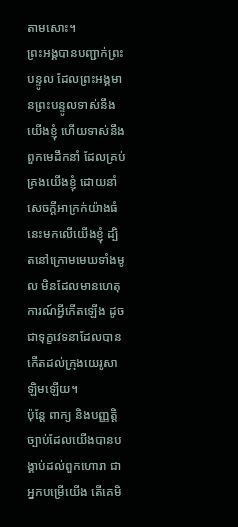តាមសោះ។
ព្រះអង្គបានបញ្ជាក់ព្រះបន្ទូល ដែលព្រះអង្គមានព្រះបន្ទូលទាស់នឹងយើងខ្ញុំ ហើយទាស់នឹងពួកមេដឹកនាំ ដែលគ្រប់គ្រងយើងខ្ញុំ ដោយនាំសេចក្ដីអាក្រក់យ៉ាងធំនេះមកលើយើងខ្ញុំ ដ្បិតនៅក្រោមមេឃទាំងមូល មិនដែលមានហេតុការណ៍អ្វីកើតឡើង ដូចជាទុក្ខវេទនាដែលបានកើតដល់ក្រុងយេរូសាឡិមឡើយ។
ប៉ុន្តែ ពាក្យ និងបញ្ញត្តិច្បាប់ដែលយើងបានបង្គាប់ដល់ពួកហោរា ជាអ្នកបម្រើយើង តើគេមិ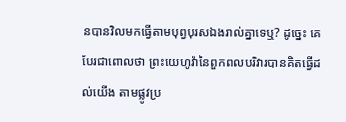នបានវិលមកធ្វើតាមបុព្វបុរសឯងរាល់គ្នាទេឬ? ដូច្នេះ គេបែរជាពោលថា ព្រះយេហូវ៉ានៃពួកពលបរិវារបានគិតធ្វើដល់យើង តាមផ្លូវប្រ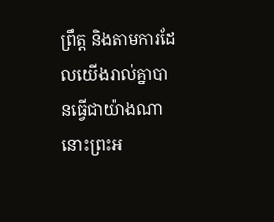ព្រឹត្ត និងតាមការដែលយើងរាល់គ្នាបានធ្វើជាយ៉ាងណា នោះព្រះអ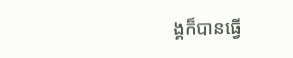ង្គក៏បានធ្វើ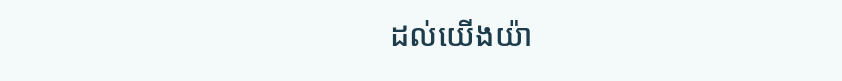ដល់យើងយ៉ា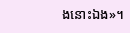ងនោះឯង»។